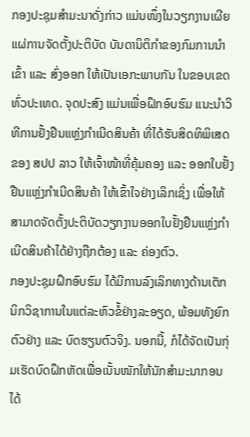ກອງປະຊຸມສຳມະນາດັ່ງກ່າວ ແມ່ນໜຶ່ງໃນວຽກງານເຜີຍແຜ່ການຈັດຕັ້ງປະຕິບັດ ບັນດານິຕິກຳຂອງກົມການນຳເຂົ້າ ແລະ ສົ່ງອອກ ໃຫ້ເປັນເອກະພາບກັນ ໃນຂອບເຂດທົ່ວປະເທດ. ຈຸດປະສົງ ແມ່ນເພື່ອຝຶກອົບຮົມ ແນະນຳວິທີການຢັ້ງຢືນແຫຼ່ງກຳເນີດສິນຄ້າ ທີ່ໄດ້ຮັບສິດທິພິເສດຂອງ ສປປ ລາວ ໃຫ້ເຈົ້າໜ້າທີ່ຄຸ້ມຄອງ ແລະ ອອກໃບຢັ້ງຢືນແຫຼ່ງກຳເນີດສິນຄ້າ ໃຫ້ເຂົ້າໃຈຢ່າງເລິກເຊິ່ງ ເພື່ອໃຫ້ສາມາດຈັດຕັ້ງປະຕິບັດວຽກງານອອກໃບຢັ້ງຢືນແຫຼ່ງກຳເນີດສິນຄ້າໄດ້ຢ່າງຖືກຕ້ອງ ແລະ ຄ່ອງຕົວ.
ກອງປະຊຸມຝຶກອົບຮົມ ໄດ້ມີການລົງເລິກທາງດ້ານເຕັກນິກວິຊາການໃນແຕ່ລະຫົວຂໍ້ຢ່າງລະອຽດ, ພ້ອມທັງຍົກຕົວຢ່າງ ແລະ ບົດຮຽນຕົວຈິງ. ນອກນີ້, ກໍໄດ້ຈັດເປັນກຸ່ມເຮັດບົດຝຶກຫັດເພື່ອເນັ້ນໜັກໃຫ້ນັກສຳມະນາກອນໄດ້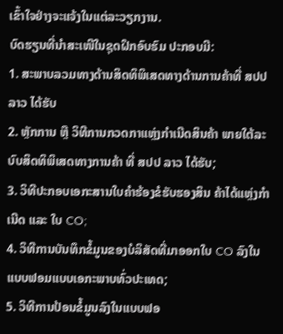ເຂົ້າໃຈຢ່າງຈະແຈ້ງໃນແຕ່ລະວຽກງານ.
ບົດຮຽນທີ່ນຳສະເໜີໃນຊຸດຝຶກອົບຮົມ ປະກອບມີ:
1. ສະພາບລວມທາງດ້ານສິດທິພິເສດທາງດ້ານການຄ້າທີ່ ສປປ ລາວ ໄດ້ຮັບ
2. ຫຼັກການ ຫຼື ວິທີການກວດກາແຫຼ່ງກຳເນີດສິນຄ້າ ພາຍໃຕ້ລະບົບສິດທິພິເສດທາງການຄ້າ ທີ່ ສປປ ລາວ ໄດ້ຮັບ;
3. ວິທີປະກອບເອກະສານໃບຄຳຮ້ອງຂໍຮັບຮອງສິນ ຄ້າໄດ້ແຫຼ່ງກຳເນີດ ແລະ ໃບ CO;
4. ວິທີການບັນທຶກຂໍ້ມູນຂອງບໍລິສັດທີ່ມາອອກໃບ CO ລົງໃນແບບຟອມແບບເອກະພາບທົ່ວປະເທດ;
5. ວິທີການປ້ອນຂໍ້ມູນລົງໃນແບບຟອ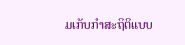ມເກັບກຳສະຖິຕິແບບ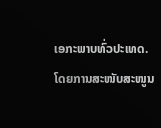ເອກະພາບທົ່ວປະເທດ.
ໂດຍການສະໜັບສະໜູນ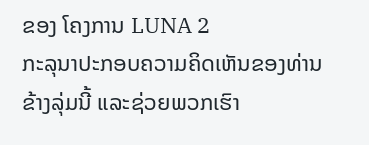ຂອງ ໂຄງການ LUNA 2
ກະລຸນາປະກອບຄວາມຄິດເຫັນຂອງທ່ານຂ້າງລຸ່ມນີ້ ແລະຊ່ວຍພວກເຮົາ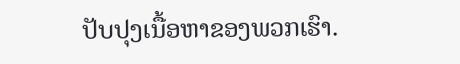ປັບປຸງເນື້ອຫາຂອງພວກເຮົາ.